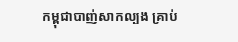កម្ពុជាបាញ់សាកល្បង គ្រាប់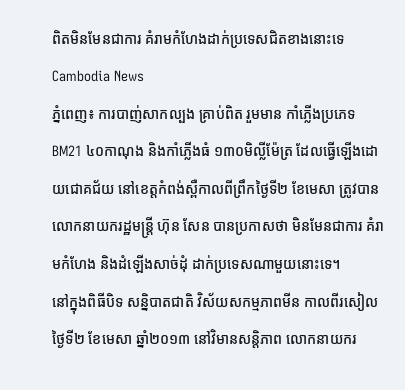ពិតមិនមែនជាការ គំរាមកំហែងដាក់ប្រទេសជិតខាងនោះទេ
Cambodia News
ភ្នំពេញ៖ ការបាញ់សាកល្បង គ្រាប់ពិត រួមមាន កាំភ្លើងប្រភេទ BM21 ៤០កាណុង និងកាំភ្លើងធំ ១៣០មិលី្លម៉ែត្រ ដែលធ្វើឡើងដោយជោគជ័យ នៅខេត្តកំពង់ស្ពឺកាលពីព្រឹកថ្ងៃទី២ ខែមេសា ត្រូវបានលោកនាយករដ្ឋមន្រ្តី ហ៊ុន សែន បានប្រកាសថា មិនមែនជាការ គំរាមកំហែង និងដំឡើងសាច់ដុំ ដាក់ប្រទេសណាមួយនោះទេ។
នៅក្នុងពិធីបិទ សន្និបាតជាតិ វិស័យសកម្មភាពមីន កាលពីរសៀលថ្ងៃទី២ ខែមេសា ឆ្នាំ២០១៣ នៅវិមានសន្តិភាព លោកនាយករ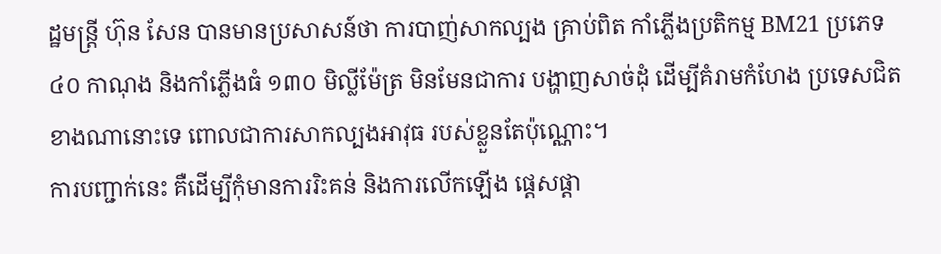ដ្ឋមន្រ្តី ហ៊ុន សែន បានមានប្រសាសន៍ថា ការបាញ់សាកល្បង គ្រាប់ពិត កាំភ្លើងប្រតិកម្ម BM21 ប្រភេទ ៤០ កាណុង និងកាំភ្លើងធំ ១៣០ មិល្លីម៉ែត្រ មិនមែនជាការ បង្ហាញសាច់ដុំ ដើម្បីគំរាមកំហែង ប្រទេសជិតខាងណានោះទេ ពោលជាការសាកល្បងអាវុធ របស់ខ្លួនតែប៉ុណ្ណោះ។
ការបញ្ជាក់នេះ គឺដើម្បីកុំមានការរិះគន់ និងការលើកឡើង ផ្តេសផ្តា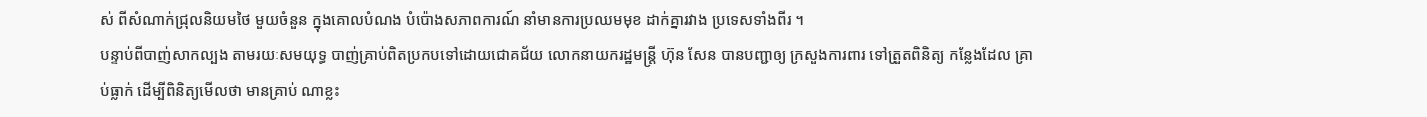ស់ ពីសំណាក់ជ្រុលនិយមថៃ មួយចំនួន ក្នុងគោលបំណង បំប៉ោងសភាពការណ៍ នាំមានការប្រឈមមុខ ដាក់គ្នារវាង ប្រទេសទាំងពីរ ។
បន្ទាប់ពីបាញ់សាកល្បង តាមរយៈសមយុទ្ធ បាញ់គ្រាប់ពិតប្រកបទៅដោយជោគជ័យ លោកនាយករដ្ឋមន្រ្តី ហ៊ុន សែន បានបញ្ជាឲ្យ ក្រសួងការពារ ទៅត្រួតពិនិត្យ កន្លែងដែល គ្រាប់ធ្លាក់ ដើម្បីពិនិត្យមើលថា មានគ្រាប់ ណាខ្លះ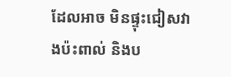ដែលអាច មិនផ្ទុះជៀសវាងប៉ះពាល់ និងប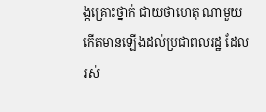ង្កគ្រោះថ្នាក់ ជាយថាហេតុ ណាមួយ កើតមានឡើងដល់ប្រជាពលរដ្ឋ ដែលរស់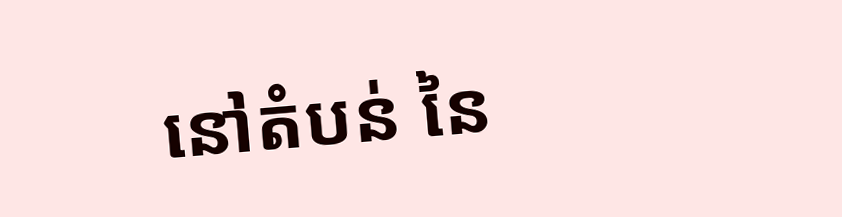នៅតំបន់ នៃ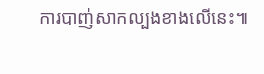ការបាញ់សាកល្បងខាងលើនេះ៕